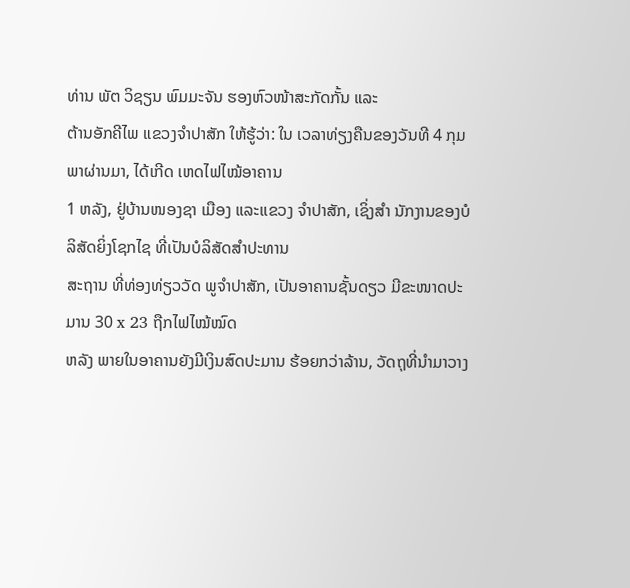ທ່ານ ພັຕ ວິຊຽນ ພົມມະຈັນ ຮອງຫົວໜ້າສະກັດກັ້ນ ແລະ
ຕ້ານອັກຄີໄພ ແຂວງຈຳປາສັກ ໃຫ້ຮູ້ວ່າ: ໃນ ເວລາທ່ຽງຄືນຂອງວັນທີ 4 ກຸມພາຜ່ານມາ, ໄດ້ເກີດ ເຫດໄຟໄໝ້ອາຄານ
1 ຫລັງ, ຢູ່ບ້ານໜອງຊາ ເມືອງ ແລະແຂວງ ຈຳປາສັກ, ເຊິ່ງສຳ ນັກງານຂອງບໍລິສັດຍິ່ງໂຊກໄຊ ທີ່ເປັນບໍລິສັດສຳປະທານ
ສະຖານ ທີ່ທ່ອງທ່ຽວວັດ ພູຈຳປາສັກ, ເປັນອາຄານຊັ້ນດຽວ ມີຂະໜາດປະມານ 30 x 23 ຖືກໄຟໄໝ້ໝົດ
ຫລັງ ພາຍໃນອາຄານຍັງມີເງິນສົດປະມານ ຮ້ອຍກວ່າລ້ານ, ວັດຖຸທີ່ນຳມາວາງ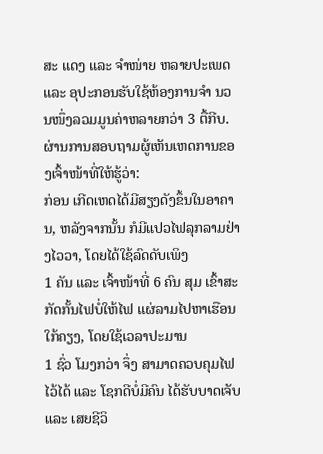ສະ ແດງ ແລະ ຈຳໜ່າຍ ຫລາຍປະເພດ
ແລະ ອຸປະກອນຮັບໃຊ້ຫ້ອງການຈຳ ນວນໜຶ່ງລວມມູນຄ່າຫລາຍກວ່າ 3 ຕື້ກີບ. ຜ່ານການສອບຖາມຜູ້ເຫັນເຫດການຂອງເຈົ້າໜ້າທີ່ໃຫ້ຮູ້ວ່າ:
ກ່ອນ ເກີດເຫດໄດ້ມີສຽງດັງຂຶ້ນໃນອາຄານ, ຫລັງຈາກນັ້ນ ກໍມີແປວໄຟລຸກລາມຢ່າງໄວວາ, ໂດຍໄດ້ໃຊ້ລົດດັບເພິງ
1 ຄັນ ແລະ ເຈົ້າໜ້າທີ່ 6 ຄົນ ສຸມ ເຂົ້າສະກັດກັ້ນໄຟບໍ່ໃຫ້ໄຟ ແຜ່ລາມໄປຫາເຮືອນໃກ້ຄຽງ, ໂດຍໃຊ້ເວລາປະມານ
1 ຊົ່ວ ໂມງກວ່າ ຈຶ່ງ ສາມາດຄວບຄຸມໄຟໄວ້ໄດ້ ແລະ ໂຊກດີບໍ່ມີຄົນ ໄດ້ຮັບບາດເຈັບ ແລະ ເສຍຊີວິ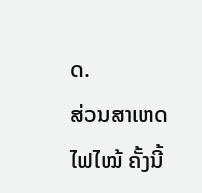ດ.
ສ່ວນສາເຫດໄຟໄໝ້ ຄັ້ງນີ້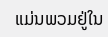ແມ່ນພວມຢູ່ໃນ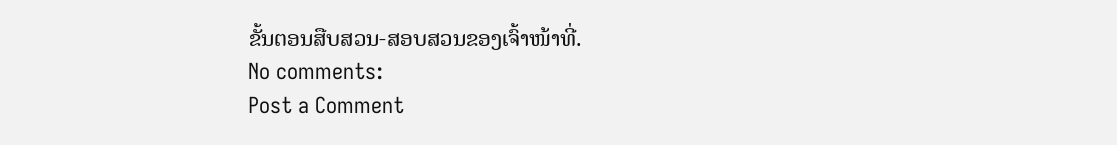ຂັ້ນຕອນສືບສວນ-ສອບສວນຂອງເຈົ້າໜ້າທີ່.
No comments:
Post a Comment